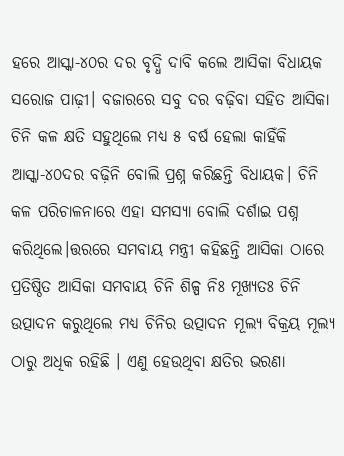ହରେ ଆସ୍କା-୪୦ର ଦର ବୃଦ୍ଧି ଦାବି କଲେ ଆସିକା ବିଧାୟକ ସରୋଜ ପାଢ଼ୀ। ବଜାରରେ ସବୁ ଦର ବଢ଼ିବା ସହିତ ଆସିକା ଚିନି କଳ କ୍ଷତି ସହୁଥିଲେ ମଧ୍ୟ ୫ ବର୍ଷ ହେଲା କାହିଁକି ଆସ୍କା-୪୦ଦର ବଢ଼ିନି ବୋଲି ପ୍ରଶ୍ନ କରିଛନ୍ତି ବିଧାୟକ। ଚିନି କଳ ପରିଚାଳନାରେ ଏହା ସମସ୍ୟା ବୋଲି ଦର୍ଶାଇ ପଶ୍ନ କରିଥିଲେ।ତ୍ତରରେ ସମବାୟ ମନ୍ତ୍ରୀ କହିଛନ୍ତି ଆସିକା ଠାରେ ପ୍ରତିଷ୍ଠିତ ଆସିକା ସମବାୟ ଚିନି ଶିଳ୍ପ ନିଃ ମୂଖ୍ୟତଃ ଚିନି ଉତ୍ପାଦନ କରୁଥିଲେ ମଧ୍ଯ ଚିନିର ଉତ୍ପାଦନ ମୂଲ୍ୟ ବିକ୍ରୟ ମୂଲ୍ୟ ଠାରୁ ଅଧିକ ରହିଛି । ଏଣୁ ହେଉଥିବା କ୍ଷତିର ଭରଣା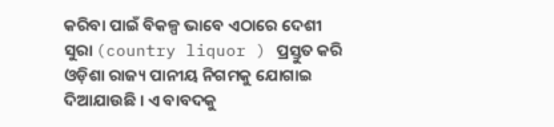କରିବା ପାଇଁ ବିକଳ୍ପ ଭାବେ ଏଠାରେ ଦେଶୀ ସୁରା (country liquor ) ପ୍ରସ୍ତୁତ କରି ଓଡ଼ିଶା ରାଜ୍ୟ ପାନୀୟ ନିଗମକୁ ଯୋଗାଇ ଦିଆଯାଉଛି । ଏ ବାବଦକୁ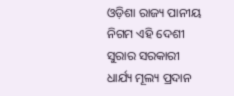ଓଡ଼ିଶା ରାଜ୍ୟ ପାନୀୟ ନିଗମ ଏହି ଦେଶୀ ସୁରାର ସରକାରୀ ଧାର୍ଯ୍ୟ ମୂଲ୍ୟ ପ୍ରଦାନ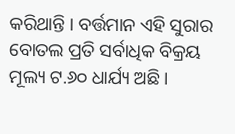କରିଥାନ୍ତି । ବର୍ତ୍ତମାନ ଏହି ସୁରାର ବୋତଲ ପ୍ରତି ସର୍ବାଧିକ ବିକ୍ରୟ ମୂଲ୍ୟ ଟ.୬୦ ଧାର୍ଯ୍ୟ ଅଛି ।